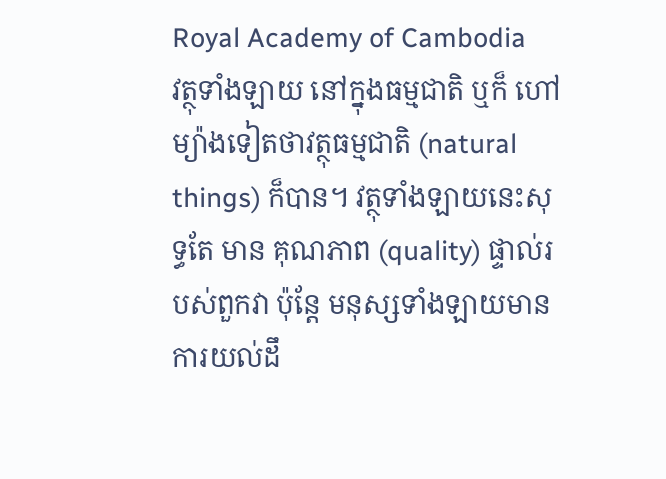Royal Academy of Cambodia
វត្ថុទាំងឡាយ នៅក្នុងធម្មជាតិ ឬក៏ ហៅម្យ៉ាងទៀតថាវត្ថុធម្មជាតិ (natural things) ក៏បាន។ វត្ថុទាំងឡាយនេះសុទ្ធតែ មាន គុណភាព (quality) ផ្ទាល់របស់ពួកវា ប៉ុន្តែ មនុស្សទាំងឡាយមានការយល់ដឹ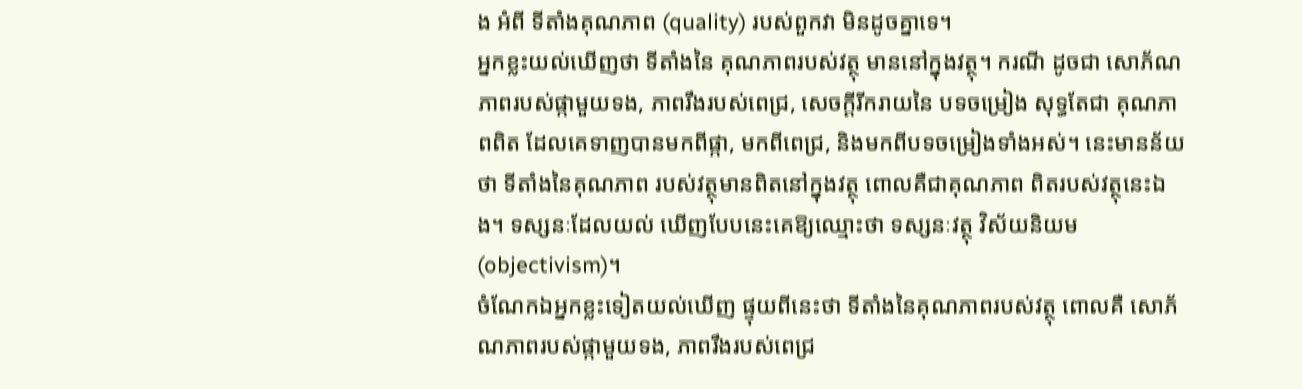ង អំពី ទីតាំងគុណភាព (quality) របស់ពួកវា មិនដូចគ្នាទេ។
អ្នកខ្លះយល់ឃើញថា ទីតាំងនៃ គុណភាពរបស់វត្ថុ មាននៅក្នុងវត្ថុ។ ករណី ដូចជា សោភ័ណភាពរបស់ផ្កាមួយទង, ភាពរឹងរបស់ពេជ្រ, សេចក្ដីរីករាយនៃ បទចម្រៀង សុទ្ធតែជា គុណភាពពិត ដែលគេទាញបានមកពីផ្កា, មកពីពេជ្រ, និងមកពីបទចម្រៀងទាំងអស់។ នេះមានន័យថា ទីតាំងនៃគុណភាព របស់វត្ថុមានពិតនៅក្នុងវត្ថុ ពោលគឺជាគុណភាព ពិតរបស់វត្ថុនេះឯង។ ទស្សនៈដែលយល់ ឃើញបែបនេះគេឱ្យឈ្មោះថា ទស្សនៈវត្ថុ វិស័យនិយម (objectivism)។
ចំណែកឯអ្នកខ្លះទៀតយល់ឃើញ ផ្ទុយពីនេះថា ទីតាំងនៃគុណភាពរបស់វត្ថុ ពោលគឺ សោភ័ណភាពរបស់ផ្កាមួយទង, ភាពរឹងរបស់ពេជ្រ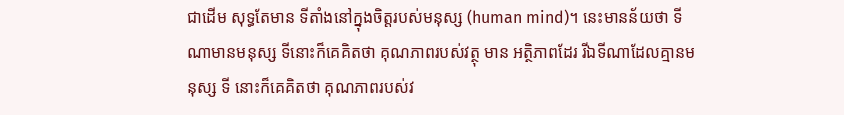ជាដើម សុទ្ធតែមាន ទីតាំងនៅក្នុងចិត្តរបស់មនុស្ស (human mind)។ នេះមានន័យថា ទីណាមានមនុស្ស ទីនោះក៏គេគិតថា គុណភាពរបស់វត្ថុ មាន អត្ថិភាពដែរ រីឯទីណាដែលគ្មានមនុស្ស ទី នោះក៏គេគិតថា គុណភាពរបស់វ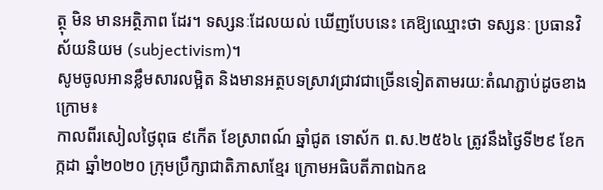ត្ថុ មិន មានអត្ថិភាព ដែរ។ ទស្សនៈដែលយល់ ឃើញបែបនេះ គេឱ្យឈ្មោះថា ទស្សនៈ ប្រធានវិស័យនិយម (subjectivism)។
សូមចូលអានខ្លឹមសារលម្អិត និងមានអត្ថបទស្រាវជ្រាវជាច្រើនទៀតតាមរយ:តំណភ្ជាប់ដូចខាងក្រោម៖
កាលពីរសៀលថ្ងៃពុធ ៩កើត ខែស្រាពណ៍ ឆ្នាំជូត ទោស័ក ព.ស.២៥៦៤ ត្រូវនឹងថ្ងៃទី២៩ ខែកក្កដា ឆ្នាំ២០២០ ក្រុមប្រឹក្សាជាតិភាសាខ្មែរ ក្រោមអធិបតីភាពឯកឧ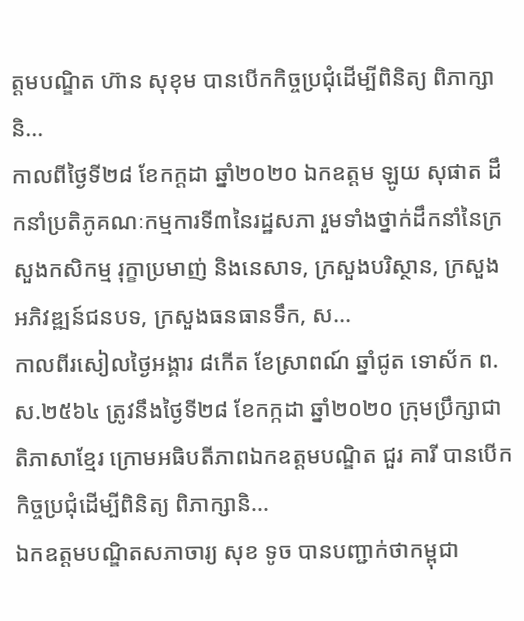ត្តមបណ្ឌិត ហ៊ាន សុខុម បានបើកកិច្ចប្រជុំដើម្បីពិនិត្យ ពិភាក្សា និ...
កាលពីថ្ងៃទី២៨ ខែកក្តដា ឆ្នាំ២០២០ ឯកឧត្តម ឡូយ សុផាត ដឹកនាំប្រតិភូគណៈកម្មការទី៣នៃរដ្ឋសភា រួមទាំងថ្នាក់ដឹកនាំនៃក្រសួងកសិកម្ម រុក្ខាប្រមាញ់ និងនេសាទ, ក្រសួងបរិស្ថាន, ក្រសួងអភិវឌ្ឍន៍ជនបទ, ក្រសួងធនធានទឹក, ស...
កាលពីរសៀលថ្ងៃអង្គារ ៨កើត ខែស្រាពណ៍ ឆ្នាំជូត ទោស័ក ព.ស.២៥៦៤ ត្រូវនឹងថ្ងៃទី២៨ ខែកក្កដា ឆ្នាំ២០២០ ក្រុមប្រឹក្សាជាតិភាសាខ្មែរ ក្រោមអធិបតីភាពឯកឧត្តមបណ្ឌិត ជួរ គារី បានបើកកិច្ចប្រជុំដើម្បីពិនិត្យ ពិភាក្សានិ...
ឯកឧត្តមបណ្ឌិតសភាចារ្យ សុខ ទូច បានបញ្ជាក់ថាកម្ពុជា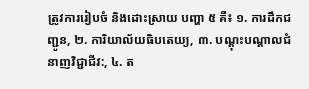ត្រូវការរៀបចំ និងដោះស្រាយ បញ្ហា ៥ គឺ៖ ១. ការដឹកជញ្ជូន, ២. ការិយាល័យធិបតេយ្យ, ៣. បណ្ដុះបណ្ដាលជំនាញវិជ្ជាជីវ:, ៤. ត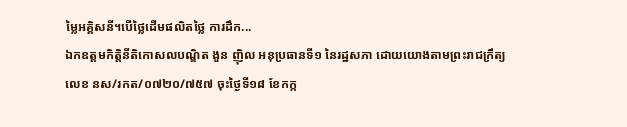ម្លៃអគ្គិសនី។បើថ្លៃដើមផលិតថ្លៃ ការដឹក...
ឯកឧត្ដមកិត្តិនីតិកោសលបណ្ឌិត ងួន ញ៉ិល អនុប្រធានទី១ នៃរដ្ឋសភា ដោយយោងតាមព្រះរាជក្រឹត្យលេខ នស/រកត/០៧២០/៧៥៧ ចុះថ្ងៃទី១៨ ខែកក្ក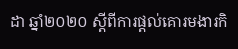ដា ឆ្នាំ២០២០ ស្ដីពីការផ្ដល់គោរមងារកិ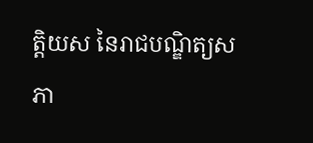ត្តិយស នៃរាជបណ្ឌិត្យសភា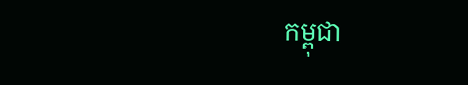កម្ពុជា